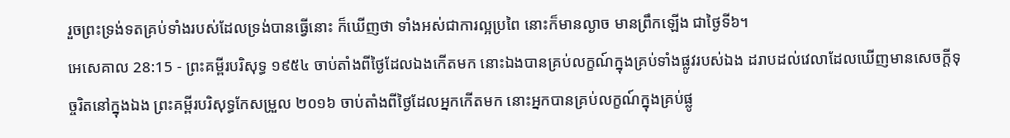រួចព្រះទ្រង់ទតគ្រប់ទាំងរបស់ដែលទ្រង់បានធ្វើនោះ ក៏ឃើញថា ទាំងអស់ជាការល្អប្រពៃ នោះក៏មានល្ងាច មានព្រឹកឡើង ជាថ្ងៃទី៦។
អេសេគាល 28:15 - ព្រះគម្ពីរបរិសុទ្ធ ១៩៥៤ ចាប់តាំងពីថ្ងៃដែលឯងកើតមក នោះឯងបានគ្រប់លក្ខណ៍ក្នុងគ្រប់ទាំងផ្លូវរបស់ឯង ដរាបដល់វេលាដែលឃើញមានសេចក្ដីទុច្ចរិតនៅក្នុងឯង ព្រះគម្ពីរបរិសុទ្ធកែសម្រួល ២០១៦ ចាប់តាំងពីថ្ងៃដែលអ្នកកើតមក នោះអ្នកបានគ្រប់លក្ខណ៍ក្នុងគ្រប់ផ្លូ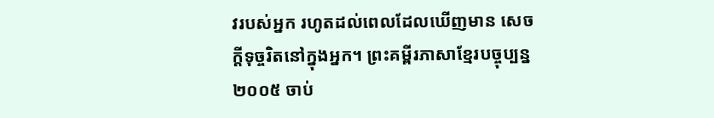វរបស់អ្នក រហូតដល់ពេលដែលឃើញមាន សេចក្ដីទុច្ចរិតនៅក្នុងអ្នក។ ព្រះគម្ពីរភាសាខ្មែរបច្ចុប្បន្ន ២០០៥ ចាប់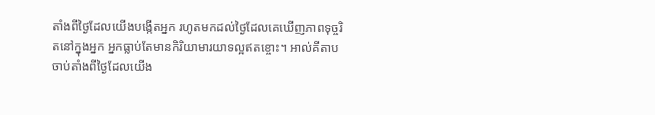តាំងពីថ្ងៃដែលយើងបង្កើតអ្នក រហូតមកដល់ថ្ងៃដែលគេឃើញភាពទុច្ចរិតនៅក្នុងអ្នក អ្នកធ្លាប់តែមានកិរិយាមារយាទល្អឥតខ្ចោះ។ អាល់គីតាប ចាប់តាំងពីថ្ងៃដែលយើង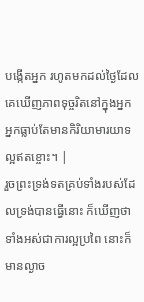បង្កើតអ្នក រហូតមកដល់ថ្ងៃដែលគេឃើញភាពទុច្ចរិតនៅក្នុងអ្នក អ្នកធ្លាប់តែមានកិរិយាមារយាទល្អឥតខ្ចោះ។ |
រួចព្រះទ្រង់ទតគ្រប់ទាំងរបស់ដែលទ្រង់បានធ្វើនោះ ក៏ឃើញថា ទាំងអស់ជាការល្អប្រពៃ នោះក៏មានល្ងាច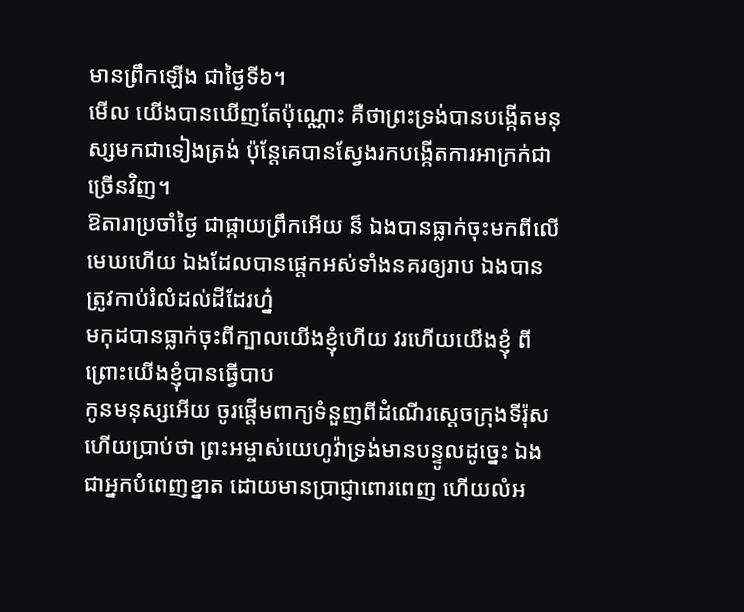មានព្រឹកឡើង ជាថ្ងៃទី៦។
មើល យើងបានឃើញតែប៉ុណ្ណោះ គឺថាព្រះទ្រង់បានបង្កើតមនុស្សមកជាទៀងត្រង់ ប៉ុន្តែគេបានស្វែងរកបង្កើតការអាក្រក់ជាច្រើនវិញ។
ឱតារាប្រចាំថ្ងៃ ជាផ្កាយព្រឹកអើយ ន៏ ឯងបានធ្លាក់ចុះមកពីលើមេឃហើយ ឯងដែលបានផ្តេកអស់ទាំងនគរឲ្យរាប ឯងបានត្រូវកាប់រំលំដល់ដីដែរហ្ន៎
មកុដបានធ្លាក់ចុះពីក្បាលយើងខ្ញុំហើយ វរហើយយើងខ្ញុំ ពីព្រោះយើងខ្ញុំបានធ្វើបាប
កូនមនុស្សអើយ ចូរផ្តើមពាក្យទំនួញពីដំណើរស្តេចក្រុងទីរ៉ុស ហើយប្រាប់ថា ព្រះអម្ចាស់យេហូវ៉ាទ្រង់មានបន្ទូលដូច្នេះ ឯងជាអ្នកបំពេញខ្នាត ដោយមានប្រាជ្ញាពោរពេញ ហើយលំអ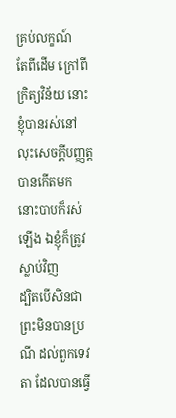គ្រប់លក្ខណ៍
តែពីដើម ក្រៅពីក្រិត្យវិន័យ នោះខ្ញុំបានរស់នៅ លុះសេចក្ដីបញ្ញត្តបានកើតមក នោះបាបក៏រស់ឡើង ឯខ្ញុំក៏ត្រូវស្លាប់វិញ
ដ្បិតបើសិនជាព្រះមិនបានប្រណី ដល់ពួកទេវតា ដែលបានធ្វើ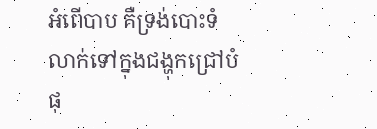អំពើបាប គឺទ្រង់បោះទំលាក់ទៅក្នុងជង្ហុកជ្រៅបំផុ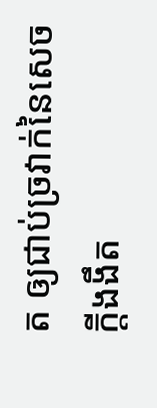ត ឲ្យជាប់ច្រវាក់នៃសេចក្ដីងងឹត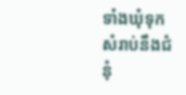ទាំងឃុំទុកសំរាប់នឹងជំនុំ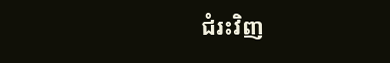ជំរះវិញ